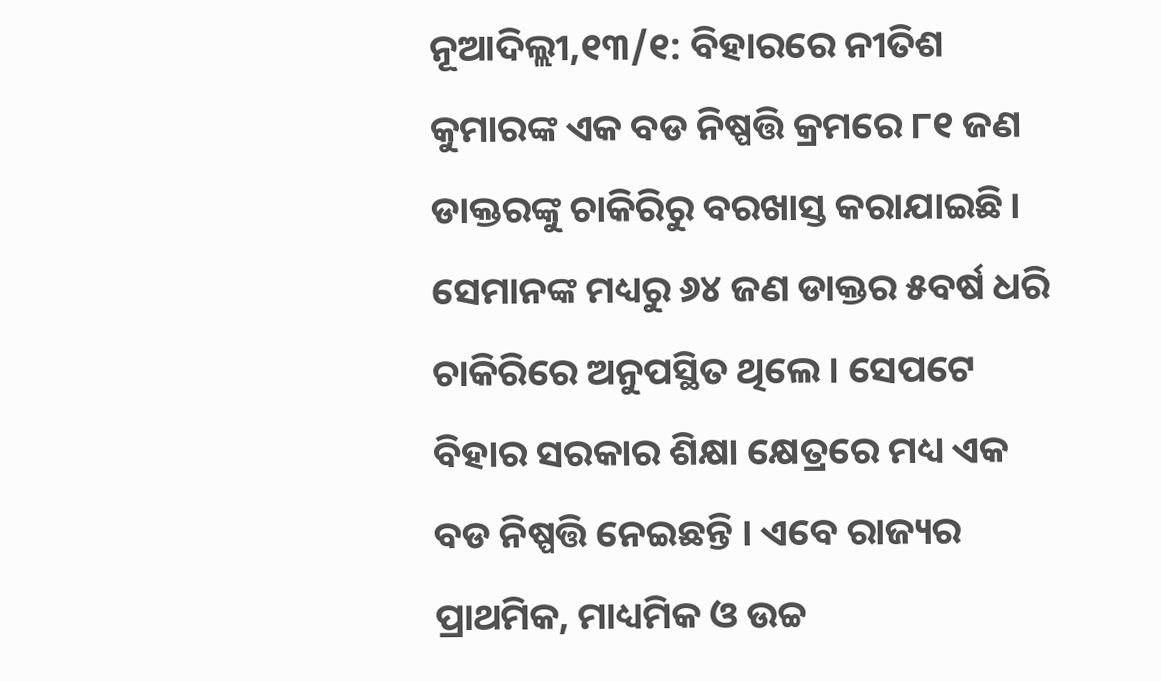ନୂଆଦିଲ୍ଲୀ,୧୩/୧: ବିହାରରେ ନୀତିଶ କୁମାରଙ୍କ ଏକ ବଡ ନିଷ୍ପତ୍ତି କ୍ରମରେ ୮୧ ଜଣ ଡାକ୍ତରଙ୍କୁ ଚାକିରିରୁ ବରଖାସ୍ତ କରାଯାଇଛି। ସେମାନଙ୍କ ମଧ୍ୟରୁ ୬୪ ଜଣ ଡାକ୍ତର ୫ବର୍ଷ ଧରି ଚାକିରିରେ ଅନୁପସ୍ଥିତ ଥିଲେ । ସେପଟେ ବିହାର ସରକାର ଶିକ୍ଷା କ୍ଷେତ୍ରରେ ମଧ୍ୟ ଏକ ବଡ ନିଷ୍ପତ୍ତି ନେଇଛନ୍ତି । ଏବେ ରାଜ୍ୟର ପ୍ରାଥମିକ, ମାଧ୍ୟମିକ ଓ ଉଚ୍ଚ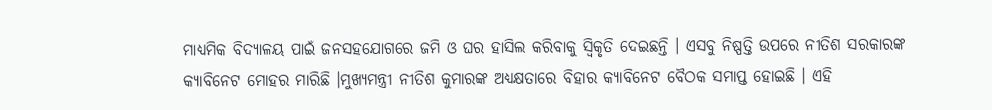ମାଧ୍ୟମିକ ବିଦ୍ୟାଳୟ ପାଇଁ ଜନସହଯୋଗରେ ଜମି ଓ ଘର ହାସିଲ କରିବାକୁ ସ୍ୱିକୃତି ଦେଇଛନ୍ତି । ଏସବୁ ନିଷ୍ପତ୍ତି ଉପରେ ନୀତିଶ ସରକାରଙ୍କ କ୍ୟାବିନେଟ ମୋହର ମାରିଛି ।ମୁଖ୍ୟମନ୍ତ୍ରୀ ନୀତିଶ କୁମାରଙ୍କ ଅଧ୍ୟକ୍ଷତାରେ ବିହାର କ୍ୟାବିନେଟ ବୈଠକ ସମାପ୍ତ ହୋଇଛି । ଏହି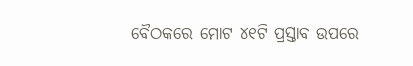ବୈଠକରେ ମୋଟ ୪୧ଟି ପ୍ରସ୍ତାବ ଉପରେ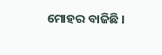ମୋହର ବାଜିଛି ।